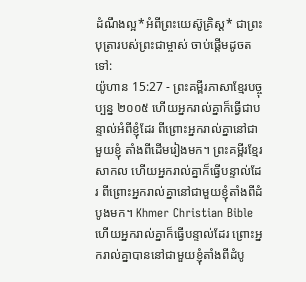ដំណឹងល្អ*អំពីព្រះយេស៊ូគ្រិស្ត* ជាព្រះបុត្រារបស់ព្រះជាម្ចាស់ ចាប់ផ្ដើមដូចតទៅ:
យ៉ូហាន 15:27 - ព្រះគម្ពីរភាសាខ្មែរបច្ចុប្បន្ន ២០០៥ ហើយអ្នករាល់គ្នាក៏ធ្វើជាបន្ទាល់អំពីខ្ញុំដែរ ពីព្រោះអ្នករាល់គ្នានៅជាមួយខ្ញុំ តាំងពីដើមរៀងមក។ ព្រះគម្ពីរខ្មែរសាកល ហើយអ្នករាល់គ្នាក៏ធ្វើបន្ទាល់ដែរ ពីព្រោះអ្នករាល់គ្នានៅជាមួយខ្ញុំតាំងពីដំបូងមក។ Khmer Christian Bible ហើយអ្នករាល់គ្នាក៏ធ្វើបន្ទាល់ដែរ ព្រោះអ្នករាល់គ្នាបាននៅជាមួយខ្ញុំតាំងពីដំបូ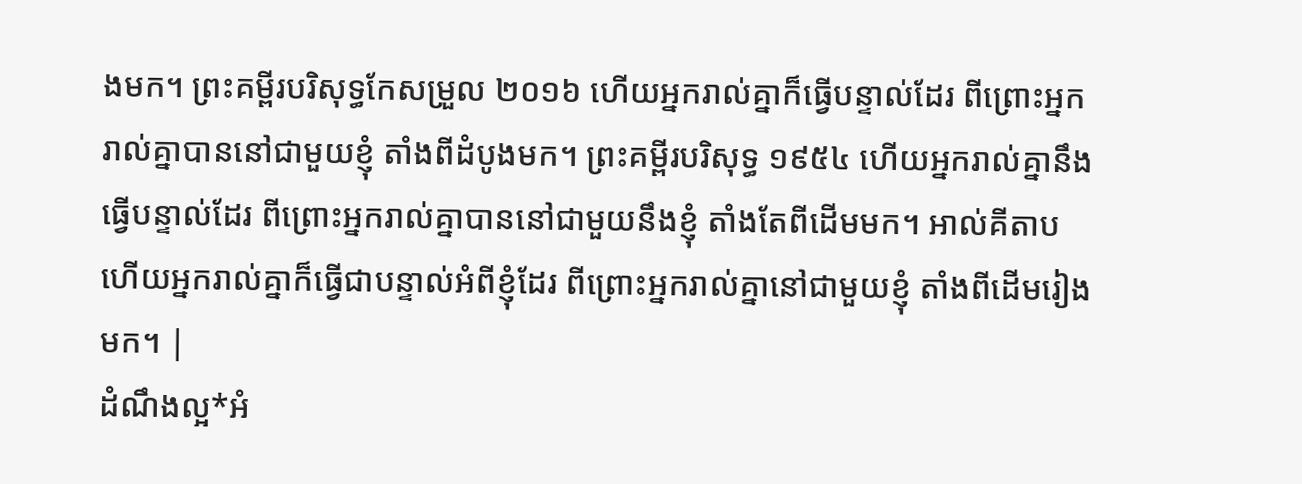ងមក។ ព្រះគម្ពីរបរិសុទ្ធកែសម្រួល ២០១៦ ហើយអ្នករាល់គ្នាក៏ធ្វើបន្ទាល់ដែរ ពីព្រោះអ្នករាល់គ្នាបាននៅជាមួយខ្ញុំ តាំងពីដំបូងមក។ ព្រះគម្ពីរបរិសុទ្ធ ១៩៥៤ ហើយអ្នករាល់គ្នានឹងធ្វើបន្ទាល់ដែរ ពីព្រោះអ្នករាល់គ្នាបាននៅជាមួយនឹងខ្ញុំ តាំងតែពីដើមមក។ អាល់គីតាប ហើយអ្នករាល់គ្នាក៏ធ្វើជាបន្ទាល់អំពីខ្ញុំដែរ ពីព្រោះអ្នករាល់គ្នានៅជាមួយខ្ញុំ តាំងពីដើមរៀងមក។ |
ដំណឹងល្អ*អំ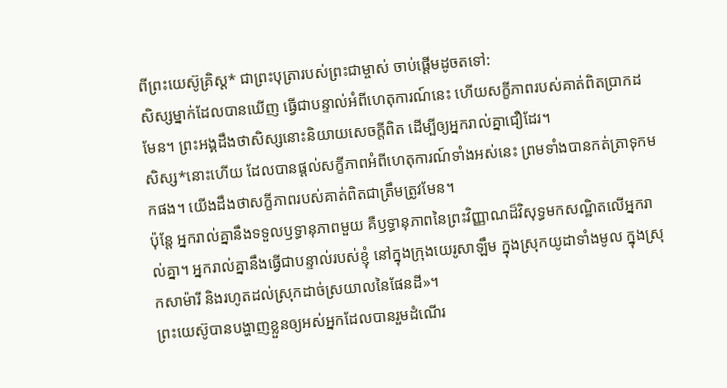ពីព្រះយេស៊ូគ្រិស្ត* ជាព្រះបុត្រារបស់ព្រះជាម្ចាស់ ចាប់ផ្ដើមដូចតទៅ:
សិស្សម្នាក់ដែលបានឃើញ ធ្វើជាបន្ទាល់អំពីហេតុការណ៍នេះ ហើយសក្ខីភាពរបស់គាត់ពិតប្រាកដមែន។ ព្រះអង្គដឹងថាសិស្សនោះនិយាយសេចក្ដីពិត ដើម្បីឲ្យអ្នករាល់គ្នាជឿដែរ។
សិស្ស*នោះហើយ ដែលបានផ្ដល់សក្ខីភាពអំពីហេតុការណ៍ទាំងអស់នេះ ព្រមទាំងបានកត់ត្រាទុកមកផង។ យើងដឹងថាសក្ខីភាពរបស់គាត់ពិតជាត្រឹមត្រូវមែន។
ប៉ុន្តែ អ្នករាល់គ្នានឹងទទួលឫទ្ធានុភាពមួយ គឺឫទ្ធានុភាពនៃព្រះវិញ្ញាណដ៏វិសុទ្ធមកសណ្ឋិតលើអ្នករាល់គ្នា។ អ្នករាល់គ្នានឹងធ្វើជាបន្ទាល់របស់ខ្ញុំ នៅក្នុងក្រុងយេរូសាឡឹម ក្នុងស្រុកយូដាទាំងមូល ក្នុងស្រុកសាម៉ារី និងរហូតដល់ស្រុកដាច់ស្រយាលនៃផែនដី»។
ព្រះយេស៊ូបានបង្ហាញខ្លួនឲ្យអស់អ្នកដែលបានរួមដំណើរ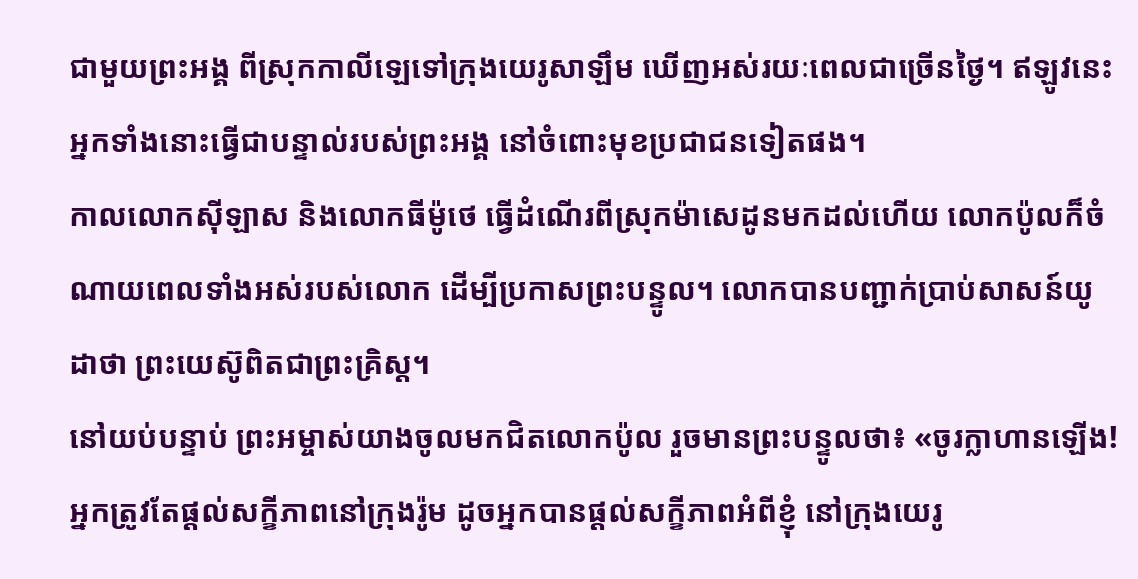ជាមួយព្រះអង្គ ពីស្រុកកាលីឡេទៅក្រុងយេរូសាឡឹម ឃើញអស់រយៈពេលជាច្រើនថ្ងៃ។ ឥឡូវនេះ អ្នកទាំងនោះធ្វើជាបន្ទាល់របស់ព្រះអង្គ នៅចំពោះមុខប្រជាជនទៀតផង។
កាលលោកស៊ីឡាស និងលោកធីម៉ូថេ ធ្វើដំណើរពីស្រុកម៉ាសេដូនមកដល់ហើយ លោកប៉ូលក៏ចំណាយពេលទាំងអស់របស់លោក ដើម្បីប្រកាសព្រះបន្ទូល។ លោកបានបញ្ជាក់ប្រាប់សាសន៍យូដាថា ព្រះយេស៊ូពិតជាព្រះគ្រិស្ត។
នៅយប់បន្ទាប់ ព្រះអម្ចាស់យាងចូលមកជិតលោកប៉ូល រួចមានព្រះបន្ទូលថា៖ «ចូរក្លាហានឡើង! អ្នកត្រូវតែផ្ដល់សក្ខីភាពនៅក្រុងរ៉ូម ដូចអ្នកបានផ្ដល់សក្ខីភាពអំពីខ្ញុំ នៅក្រុងយេរូ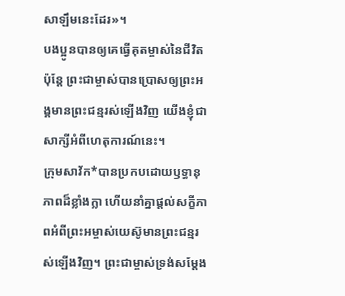សាឡឹមនេះដែរ»។
បងប្អូនបានឲ្យគេធ្វើគុតម្ចាស់នៃជីវិត ប៉ុន្តែ ព្រះជាម្ចាស់បានប្រោសឲ្យព្រះអង្គមានព្រះជន្មរស់ឡើងវិញ យើងខ្ញុំជាសាក្សីអំពីហេតុការណ៍នេះ។
ក្រុមសាវ័ក*បានប្រកបដោយឫទ្ធានុភាពដ៏ខ្លាំងក្លា ហើយនាំគ្នាផ្ដល់សក្ខីភាពអំពីព្រះអម្ចាស់យេស៊ូមានព្រះជន្មរស់ឡើងវិញ។ ព្រះជាម្ចាស់ទ្រង់សម្តែង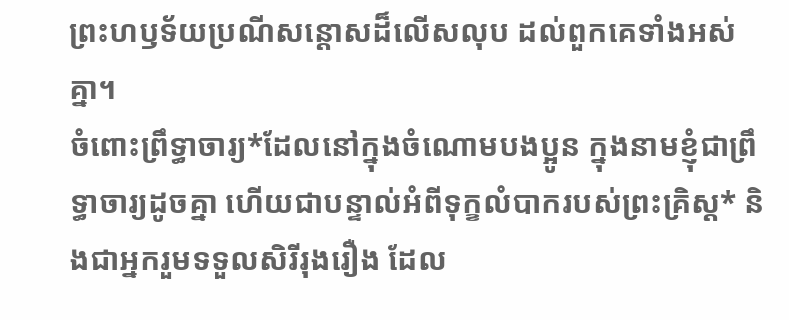ព្រះហឫទ័យប្រណីសន្ដោសដ៏លើសលុប ដល់ពួកគេទាំងអស់គ្នា។
ចំពោះព្រឹទ្ធាចារ្យ*ដែលនៅក្នុងចំណោមបងប្អូន ក្នុងនាមខ្ញុំជាព្រឹទ្ធាចារ្យដូចគ្នា ហើយជាបន្ទាល់អំពីទុក្ខលំបាករបស់ព្រះគ្រិស្ត* និងជាអ្នករួមទទួលសិរីរុងរឿង ដែល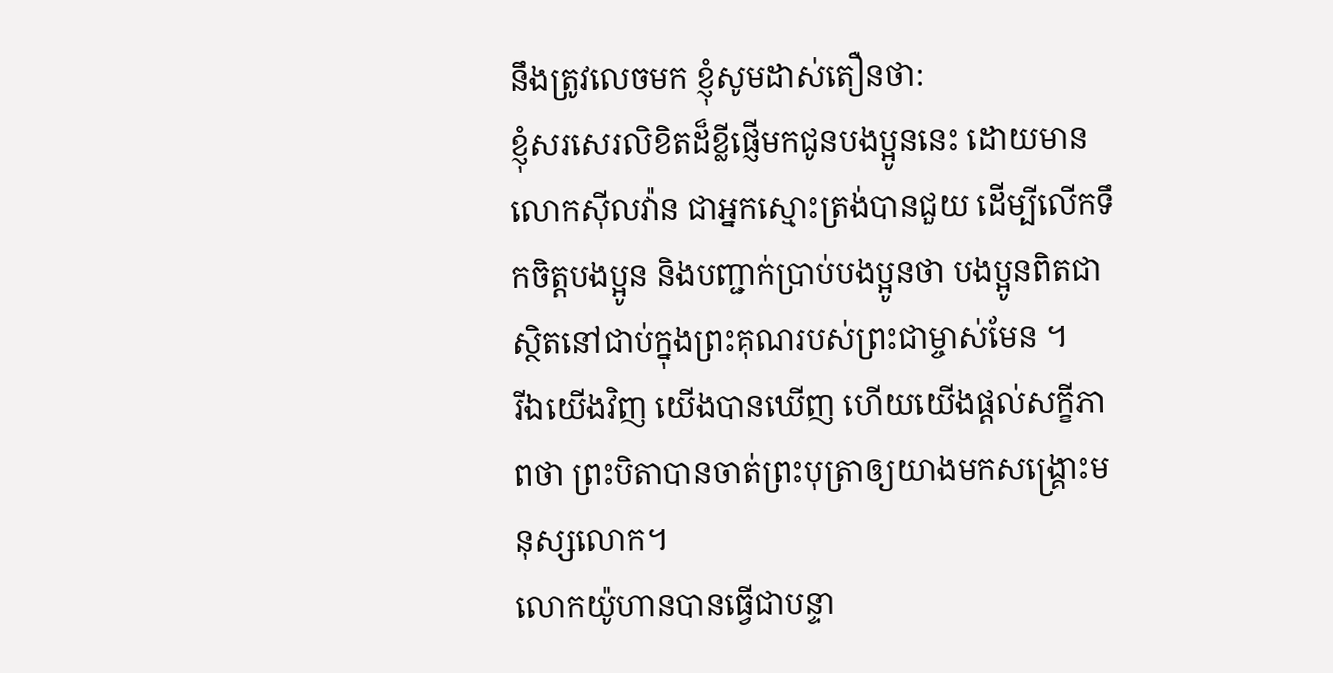នឹងត្រូវលេចមក ខ្ញុំសូមដាស់តឿនថា:
ខ្ញុំសរសេរលិខិតដ៏ខ្លីផ្ញើមកជូនបងប្អូននេះ ដោយមានលោកស៊ីលវ៉ាន ជាអ្នកស្មោះត្រង់បានជួយ ដើម្បីលើកទឹកចិត្តបងប្អូន និងបញ្ជាក់ប្រាប់បងប្អូនថា បងប្អូនពិតជាស្ថិតនៅជាប់ក្នុងព្រះគុណរបស់ព្រះជាម្ចាស់មែន ។
រីឯយើងវិញ យើងបានឃើញ ហើយយើងផ្ដល់សក្ខីភាពថា ព្រះបិតាបានចាត់ព្រះបុត្រាឲ្យយាងមកសង្គ្រោះមនុស្សលោក។
លោកយ៉ូហានបានធ្វើជាបន្ទា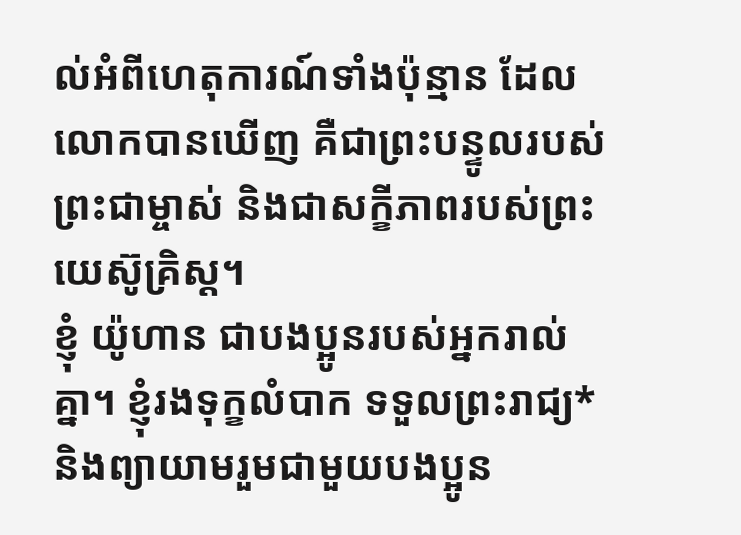ល់អំពីហេតុការណ៍ទាំងប៉ុន្មាន ដែលលោកបានឃើញ គឺជាព្រះបន្ទូលរបស់ព្រះជាម្ចាស់ និងជាសក្ខីភាពរបស់ព្រះយេស៊ូគ្រិស្ត។
ខ្ញុំ យ៉ូហាន ជាបងប្អូនរបស់អ្នករាល់គ្នា។ ខ្ញុំរងទុក្ខលំបាក ទទួលព្រះរាជ្យ* និងព្យាយាមរួមជាមួយបងប្អូន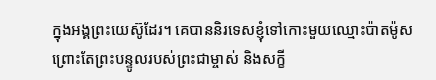ក្នុងអង្គព្រះយេស៊ូដែរ។ គេបាននិរទេសខ្ញុំទៅកោះមួយឈ្មោះប៉ាតម៉ូស ព្រោះតែព្រះបន្ទូលរបស់ព្រះជាម្ចាស់ និងសក្ខី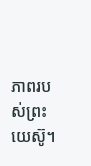ភាពរបស់ព្រះយេស៊ូ។